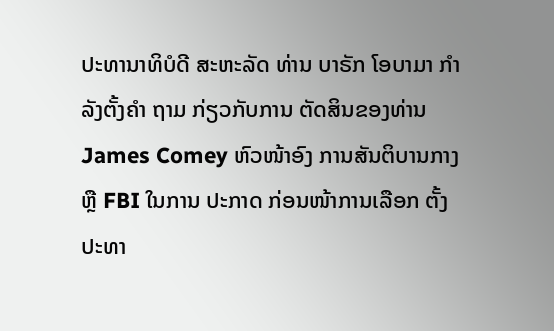ປະທານາທິບໍດີ ສະຫະລັດ ທ່ານ ບາຣັກ ໂອບາມາ ກຳລັງຕັ້ງຄຳ ຖາມ ກ່ຽວກັບການ ຕັດສິນຂອງທ່ານ James Comey ຫົວໜ້າອົງ ການສັນຕິບານກາງ ຫຼື FBI ໃນການ ປະກາດ ກ່ອນໜ້າການເລືອກ ຕັ້ງປະທາ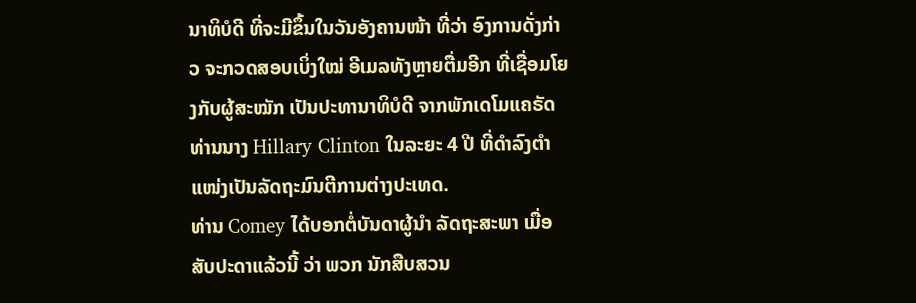ນາທິບໍດີ ທີ່ຈະມີຂຶ້ນໃນວັນອັງຄານໜ້າ ທີ່ວ່າ ອົງການດັ່ງກ່າວ ຈະກວດສອບເບິ່ງໃໝ່ ອີເມລທັງຫຼາຍຕື່ມອີກ ທີ່ເຊື່ອມໂຍງກັບຜູ້ສະໝັກ ເປັນປະທານາທິບໍດີ ຈາກພັກເດໂມແຄຣັດ ທ່ານນາງ Hillary Clinton ໃນລະຍະ 4 ປີ ທີ່ດຳລົງຕຳແໜ່ງເປັນລັດຖະມົນຕີການຕ່າງປະເທດ.
ທ່ານ Comey ໄດ້ບອກຕໍ່ບັນດາຜູ້ນຳ ລັດຖະສະພາ ເມື່ອສັບປະດາແລ້ວນີ້ ວ່າ ພວກ ນັກສືບສວນ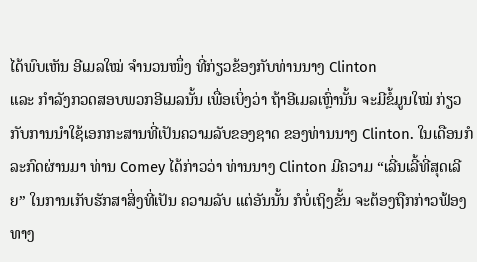ໄດ້ພົບເຫັນ ອີເມລໃໝ່ ຈຳນວນໜຶ່ງ ທີ່ກ່ຽວຂ້ອງກັບທ່ານນາງ Clinton
ແລະ ກຳລັງກວດສອບພວກອີເມລນັ້ນ ເພື່ອເບິ່ງວ່າ ຖ້າອີເມລເຫຼົ່ານັ້ນ ຈະມີຂໍ້ມູນໃໝ່ ກ່ຽວກັບການນຳໃຊ້ເອກກະສານທີ່ເປັນຄວາມລັບຂອງຊາດ ຂອງທ່ານນາງ Clinton. ໃນເດືອນກໍລະກົດຜ່ານມາ ທ່ານ Comey ໄດ້ກ່າວວ່າ ທ່ານນາງ Clinton ມີຄວາມ “ເລີ່ນເລີ້ທີ່ສຸດເລີຍ” ໃນການເກັບຮັກສາສິ່ງທີ່ເປັນ ຄວາມລັບ ແຕ່ອັນນັ້ນ ກໍບໍ່ເຖິງຂັ້ນ ຈະຕ້ອງຖືກກ່າວຟ້ອງທາງ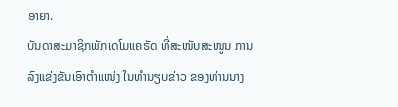ອາຍາ.
ບັນດາສະມາຊິກພັກເດໂມແຄຣັດ ທີ່ສະໜັບສະໜູນ ການລົງແຂ່ງຂັນເອົາຕຳແໜ່ງ ໃນທຳນຽບຂ່າວ ຂອງທ່ານນາງ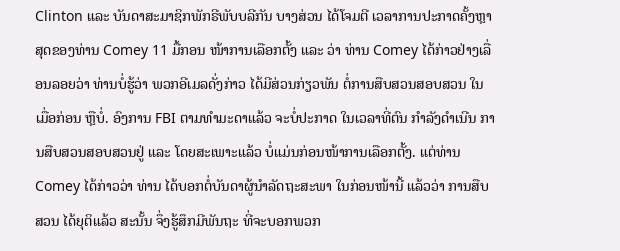Clinton ແລະ ບັນດາສະມາຊິກພັກຣີພັບບລີກັນ ບາງສ່ວນ ໄດ້ໂຈມຕີ ເວລາການປະກາດຄັ້ງຫຼາສຸດຂອງທ່ານ Comey 11 ມື້ກອນ ໜ້າການເລືອກຕັ້ງ ແລະ ວ່າ ທ່ານ Comey ໄດ້ກ່າວຢ່າງເລື່ອນລອຍວ່າ ທ່ານບໍ່ຮູ້ວ່າ ພວກອີເມລດັ່ງກ່າວ ໄດ້ມີສ່ວນກ່ຽວພັນ ຕໍ່ການສືບສວນສອບສວນ ໃນເມື່ອກ່ອນ ຫຼືບໍ່. ອົງການ FBI ຕາມທຳມະດາແລ້ວ ຈະບໍ່ປະກາດ ໃນເວລາທີ່ຕົນ ກຳລັງດຳເນີນ ການສືບສວນສອບສວນຢູ່ ແລະ ໂດຍສະເພາະແລ້ວ ບໍ່ແມ່ນກ່ອນໜ້າການເລືອກຕັ້ງ. ແຕ່ທ່ານ Comey ໄດ້ກ່າວວ່າ ທ່ານ ໄດ້ບອກຕໍ່ບັນດາຜູ້ນຳລັດຖະສະພາ ໃນກ່ອນໜ້ານີ້ ແລ້ວວ່າ ການສືບສວນ ໄດ້ຍຸຕິແລ້ວ ສະນັ້ນ ຈຶ່ງຮູ້ສຶກມີພັນຖະ ທີ່ຈະບອກພວກ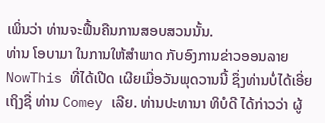ເພິ່ນວ່າ ທ່ານຈະຟື້ນຄືນການສອບສວນນັ້ນ.
ທ່ານ ໂອບາມາ ໃນການໃຫ້ສຳພາດ ກັບອົງການຂ່າວອອນລາຍ NowThis ທີ່ໄດ້ເປີດ ເຜີຍເມື່ອວັນພຸດວານນີ້ ຊຶ່ງທ່ານບໍ່ໄດ້ເອີ່ຍເຖິງຊື່ ທ່ານ Comey ເລີຍ. ທ່ານປະທານາ ທິບໍດີ ໄດ້ກ່າວວ່າ ຜູ້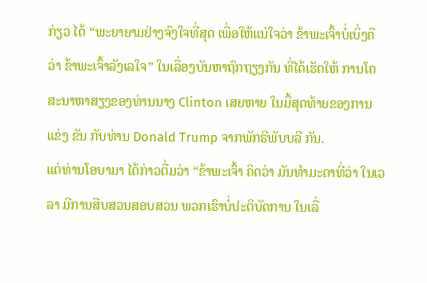ກ່ຽວ ໄດ້ “ພະຍາຍາມຢ່າງຈົງໃຈທີ່ສຸດ ເພື່ອໃຫ້ແນ່ໃຈວ່າ ຂ້າພະເຈົ້າບໍ່ເບິ່ງຄືວ່າ ຂ້າພະເຈົ້າລັງເລໃຈ” ໃນເລື່ອງບັນຫາຖົກຖຽງກັນ ທີ່ໄດ້ເຮັດໃຫ້ ການໂຄສະນາຫາສຽງຂອງທ່ານນາງ Clinton ເສຍຫາຍ ໃນມື້ສຸດທ້າຍຂອງການແຂ່ງ ຂັນ ກັບທ່ານ Donald Trump ຈາກພັກຣີພັບບລີ ກັນ.
ແຕ່ທ່ານໂອບາມາ ໄດ້ກ່າວຕື່ມວ່າ “ຂ້າພະເຈົ້າ ຄິດວ່າ ມັນທຳມະດາທີ່ວ່າ ໃນເວລາ ມີການສືບສວນສອບສວນ ພວກເຮົາບໍ່ປະຕິບັດການ ໃນເລື່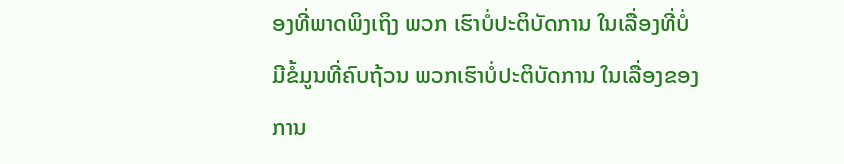ອງທີ່ພາດພິງເຖິງ ພວກ ເຮົາບໍ່ປະຕິບັດການ ໃນເລື່ອງທີ່ບໍ່ມີຂໍ້ມູນທີ່ຄົບຖ້ວນ ພວກເຮົາບໍ່ປະຕິບັດການ ໃນເລື່ອງຂອງການ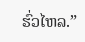ຮົ່ວໄຫລ.”